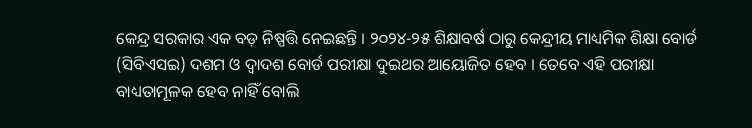କେନ୍ଦ୍ର ସରକାର ଏକ ବଡ଼ ନିଷ୍ପତ୍ତି ନେଇଛନ୍ତି । ୨୦୨୪-୨୫ ଶିକ୍ଷାବର୍ଷ ଠାରୁ କେନ୍ଦ୍ରୀୟ ମାଧ୍ୟମିକ ଶିକ୍ଷା ବୋର୍ଡ (ସିବିଏସଇ) ଦଶମ ଓ ଦ୍ୱାଦଶ ବୋର୍ଡ ପରୀକ୍ଷା ଦୁଇଥର ଆୟୋଜିତ ହେବ । ତେବେ ଏହି ପରୀକ୍ଷା ବାଧ୍ୟତାମୂଳକ ହେବ ନାହିଁ ବୋଲି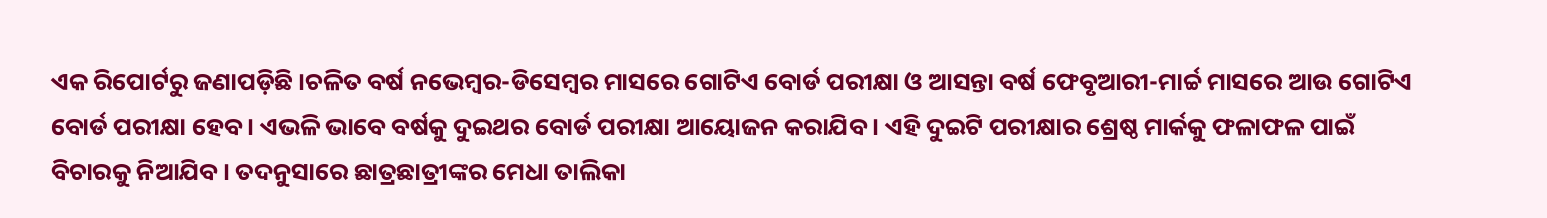ଏକ ରିପୋର୍ଟରୁ ଜଣାପଡ଼ିଛି ।ଚଳିତ ବର୍ଷ ନଭେମ୍ବର-ଡିସେମ୍ବର ମାସରେ ଗୋଟିଏ ବୋର୍ଡ ପରୀକ୍ଷା ଓ ଆସନ୍ତା ବର୍ଷ ଫେବୃଆରୀ-ମାର୍ଚ୍ଚ ମାସରେ ଆଉ ଗୋଟିଏ ବୋର୍ଡ ପରୀକ୍ଷା ହେବ । ଏଭଳି ଭାବେ ବର୍ଷକୁ ଦୁଇଥର ବୋର୍ଡ ପରୀକ୍ଷା ଆୟୋଜନ କରାଯିବ । ଏହି ଦୁଇଟି ପରୀକ୍ଷାର ଶ୍ରେଷ୍ଠ ମାର୍କକୁ ଫଳାଫଳ ପାଇଁ ବିଚାରକୁ ନିଆଯିବ । ତଦନୁସାରେ ଛାତ୍ରଛାତ୍ରୀଙ୍କର ମେଧା ତାଲିକା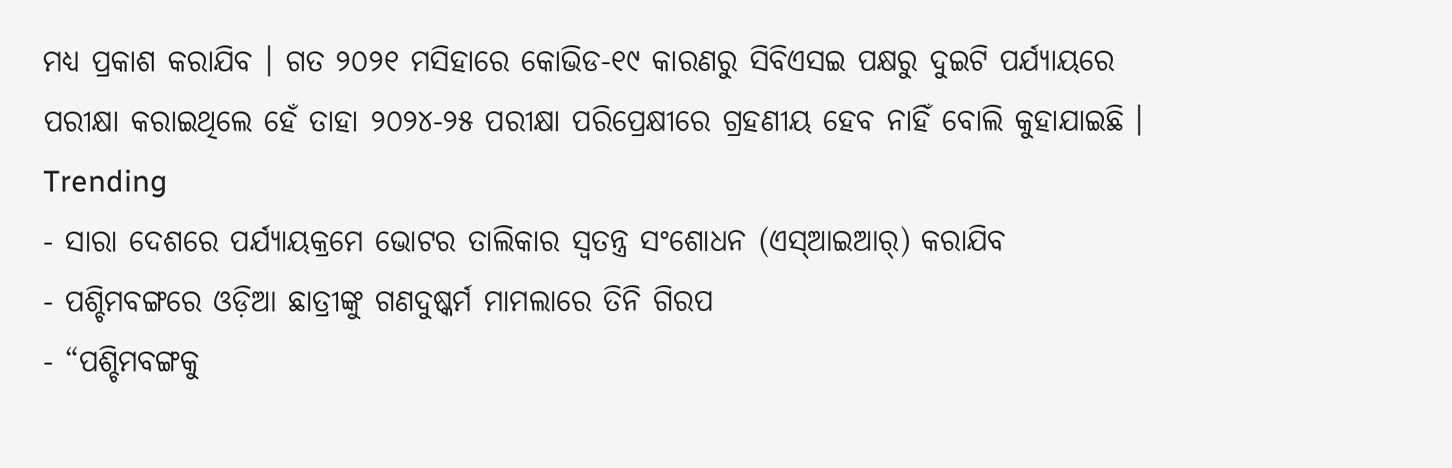ମଧ୍ୟ ପ୍ରକାଶ କରାଯିବ । ଗତ ୨୦୨୧ ମସିହାରେ କୋଭିଡ-୧୯ କାରଣରୁ ସିବିଏସଇ ପକ୍ଷରୁ ଦୁଇଟି ପର୍ଯ୍ୟାୟରେ ପରୀକ୍ଷା କରାଇଥିଲେ ହେଁ ତାହା ୨୦୨୪-୨୫ ପରୀକ୍ଷା ପରିପ୍ରେକ୍ଷୀରେ ଗ୍ରହଣୀୟ ହେବ ନାହିଁ ବୋଲି କୁହାଯାଇଛି ।
Trending
- ସାରା ଦେଶରେ ପର୍ଯ୍ୟାୟକ୍ରମେ ଭୋଟର ତାଲିକାର ସ୍ୱତନ୍ତ୍ର ସଂଶୋଧନ (ଏସ୍ଆଇଆର୍) କରାଯିବ
- ପଶ୍ଚିମବଙ୍ଗରେ ଓଡ଼ିଆ ଛାତ୍ରୀଙ୍କୁ ଗଣଦୁଷ୍କର୍ମ ମାମଲାରେ ତିନି ଗିରପ
- “ପଶ୍ଚିମବଙ୍ଗକୁ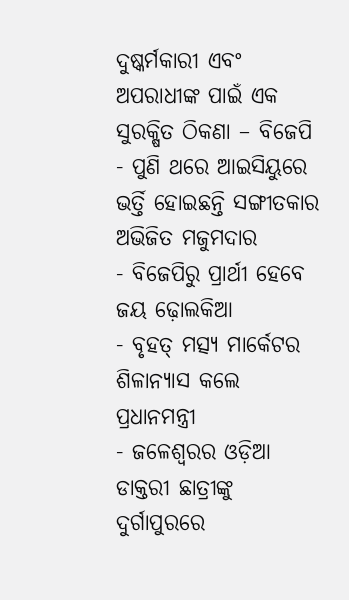ଦୁଷ୍କର୍ମକାରୀ ଏବଂ ଅପରାଧୀଙ୍କ ପାଇଁ ଏକ ସୁରକ୍ଷିତ ଠିକଣା – ବିଜେପି
- ପୁଣି ଥରେ ଆଇସିୟୁରେ ଭର୍ତ୍ତି ହୋଇଛନ୍ତି ସଙ୍ଗୀତକାର ଅଭିଜିତ ମଜୁମଦାର
- ବିଜେପିରୁ ପ୍ରାର୍ଥୀ ହେବେ ଜୟ ଢ଼ୋଲକିଆ
- ବୃହତ୍ ମତ୍ସ୍ୟ ମାର୍କେଟର ଶିଳାନ୍ୟାସ କଲେ ପ୍ରଧାନମନ୍ତ୍ରୀ
- ଜଳେଶ୍ୱରର ଓଡ଼ିଆ ଡାକ୍ତରୀ ଛାତ୍ରୀଙ୍କୁ ଦୁର୍ଗାପୁରରେ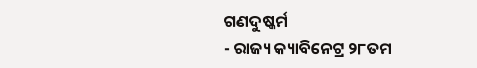ଗଣଦୁଷ୍କର୍ମ
- ରାଜ୍ୟ କ୍ୟାବିନେଟ୍ର ୨୮ତମ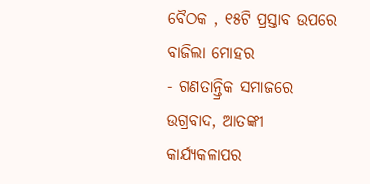ବୈଠକ , ୧୫ଟି ପ୍ରସ୍ତାବ ଉପରେ ବାଜିଲା ମୋହର
- ଗଣତାନ୍ତ୍ରିକ ସମାଜରେ ଉଗ୍ରବାଦ, ଆତଙ୍କୀ କାର୍ଯ୍ୟକଳାପର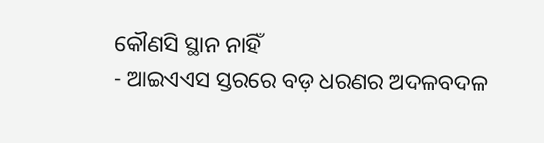କୌଣସି ସ୍ଥାନ ନାହିଁ
- ଆଇଏଏସ ସ୍ତରରେ ବଡ଼ ଧରଣର ଅଦଳବଦଳ